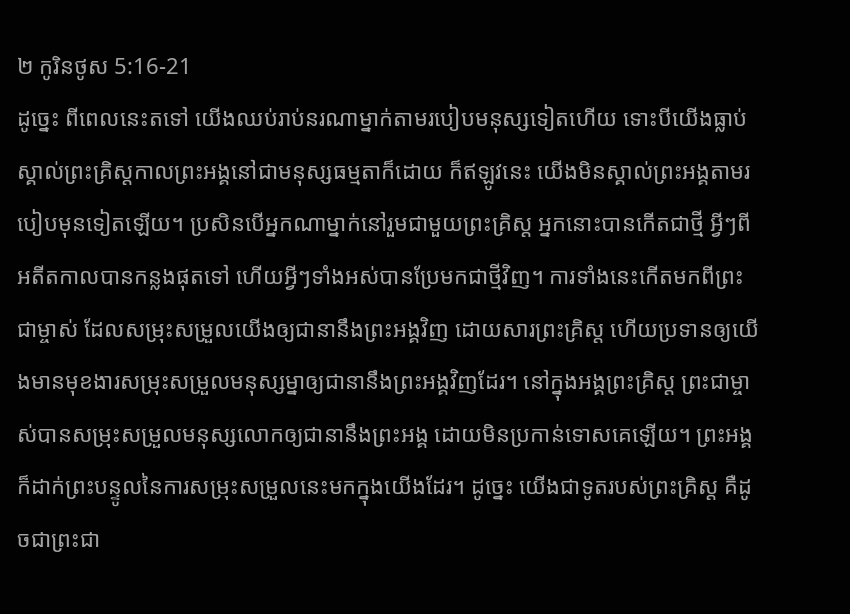២ កូរិនថូស 5:16-21
ដូច្នេះ ពីពេលនេះតទៅ យើងឈប់រាប់នរណាម្នាក់តាមរបៀបមនុស្សទៀតហើយ ទោះបីយើងធ្លាប់ស្គាល់ព្រះគ្រិស្តកាលព្រះអង្គនៅជាមនុស្សធម្មតាក៏ដោយ ក៏ឥឡូវនេះ យើងមិនស្គាល់ព្រះអង្គតាមរបៀបមុនទៀតឡើយ។ ប្រសិនបើអ្នកណាម្នាក់នៅរួមជាមួយព្រះគ្រិស្ត អ្នកនោះបានកើតជាថ្មី អ្វីៗពីអតីតកាលបានកន្លងផុតទៅ ហើយអ្វីៗទាំងអស់បានប្រែមកជាថ្មីវិញ។ ការទាំងនេះកើតមកពីព្រះជាម្ចាស់ ដែលសម្រុះសម្រួលយើងឲ្យជានានឹងព្រះអង្គវិញ ដោយសារព្រះគ្រិស្ត ហើយប្រទានឲ្យយើងមានមុខងារសម្រុះសម្រួលមនុស្សម្នាឲ្យជានានឹងព្រះអង្គវិញដែរ។ នៅក្នុងអង្គព្រះគ្រិស្ត ព្រះជាម្ចាស់បានសម្រុះសម្រួលមនុស្សលោកឲ្យជានានឹងព្រះអង្គ ដោយមិនប្រកាន់ទោសគេឡើយ។ ព្រះអង្គក៏ដាក់ព្រះបន្ទូលនៃការសម្រុះសម្រួលនេះមកក្នុងយើងដែរ។ ដូច្នេះ យើងជាទូតរបស់ព្រះគ្រិស្ត គឺដូចជាព្រះជា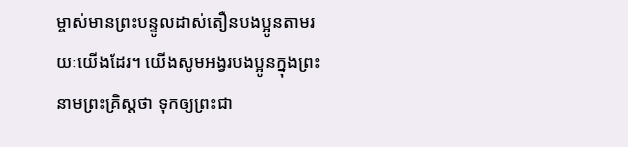ម្ចាស់មានព្រះបន្ទូលដាស់តឿនបងប្អូនតាមរយៈយើងដែរ។ យើងសូមអង្វរបងប្អូនក្នុងព្រះនាមព្រះគ្រិស្តថា ទុកឲ្យព្រះជា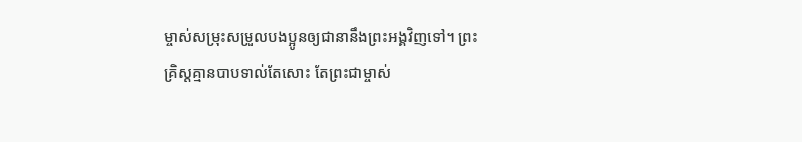ម្ចាស់សម្រុះសម្រួលបងប្អូនឲ្យជានានឹងព្រះអង្គវិញទៅ។ ព្រះគ្រិស្តគ្មានបាបទាល់តែសោះ តែព្រះជាម្ចាស់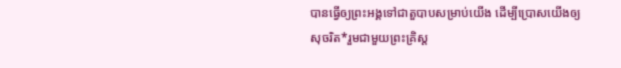បានធ្វើឲ្យព្រះអង្គទៅជាតួបាបសម្រាប់យើង ដើម្បីប្រោសយើងឲ្យសុចរិត*រួមជាមួយព្រះគ្រិស្ត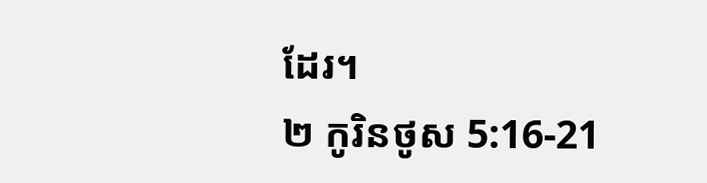ដែរ។
២ កូរិនថូស 5:16-21